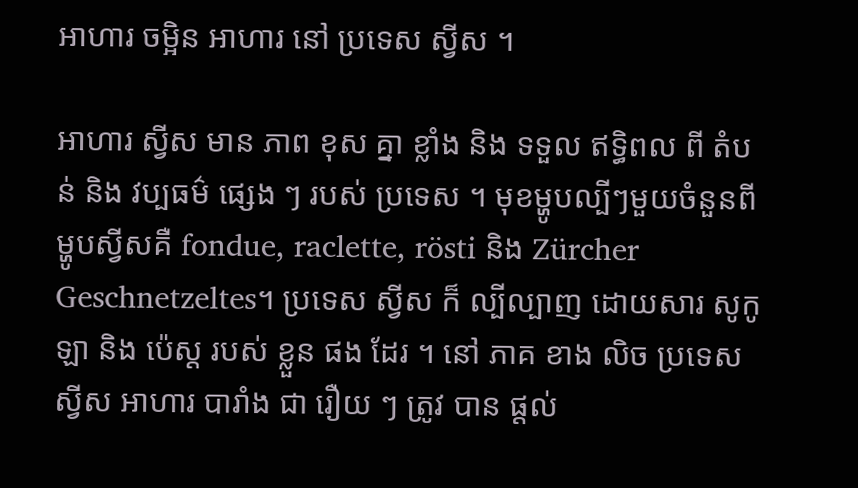អាហារ ចម្អិន អាហារ នៅ ប្រទេស ស្វីស ។

អាហារ ស្វីស មាន ភាព ខុស គ្នា ខ្លាំង និង ទទួល ឥទ្ធិពល ពី តំបន់ និង វប្បធម៌ ផ្សេង ៗ របស់ ប្រទេស ។ មុខម្ហូបល្បីៗមួយចំនួនពីម្ហូបស្វីសគឺ fondue, raclette, rösti និង Zürcher Geschnetzeltes។ ប្រទេស ស្វីស ក៏ ល្បីល្បាញ ដោយសារ សូកូឡា និង ប៉េស្ត របស់ ខ្លួន ផង ដែរ ។ នៅ ភាគ ខាង លិច ប្រទេស ស្វីស អាហារ បារាំង ជា រឿយ ៗ ត្រូវ បាន ផ្តល់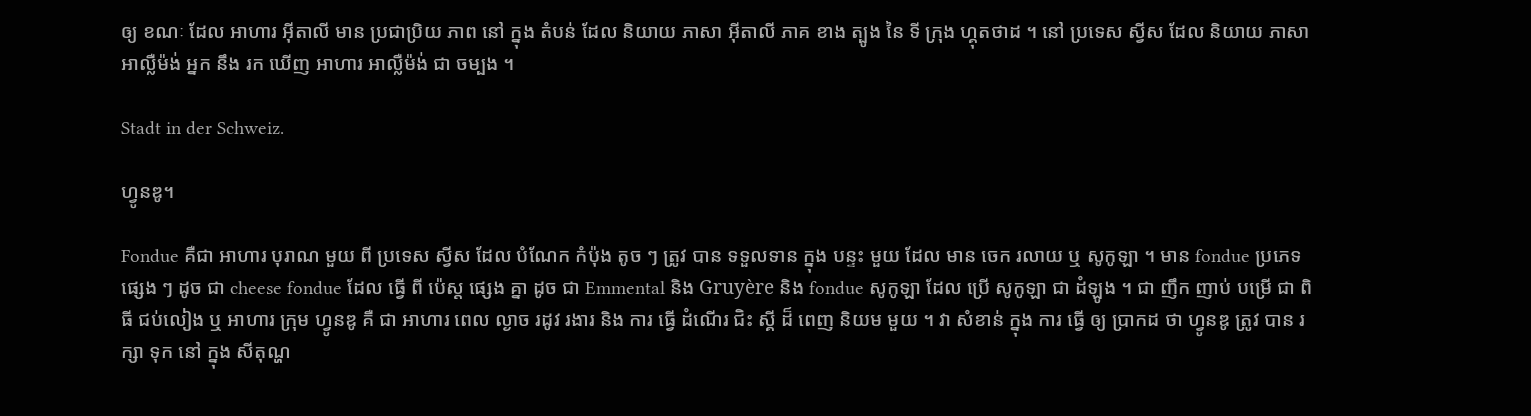ឲ្យ ខណៈ ដែល អាហារ អ៊ីតាលី មាន ប្រជាប្រិយ ភាព នៅ ក្នុង តំបន់ ដែល និយាយ ភាសា អ៊ីតាលី ភាគ ខាង ត្បូង នៃ ទី ក្រុង ហ្គុតថាដ ។ នៅ ប្រទេស ស្វីស ដែល និយាយ ភាសា អាល្លឺម៉ង់ អ្នក នឹង រក ឃើញ អាហារ អាល្លឺម៉ង់ ជា ចម្បង ។

Stadt in der Schweiz.

ហ្វូនឌូ។

Fondue គឺជា អាហារ បុរាណ មួយ ពី ប្រទេស ស្វីស ដែល បំណែក កំប៉ុង តូច ៗ ត្រូវ បាន ទទួលទាន ក្នុង បន្ទះ មួយ ដែល មាន ចេក រលាយ ឬ សូកូឡា ។ មាន fondue ប្រភេទ ផ្សេង ៗ ដូច ជា cheese fondue ដែល ធ្វើ ពី ប៉េស្ត ផ្សេង គ្នា ដូច ជា Emmental និង Gruyère និង fondue សូកូឡា ដែល ប្រើ សូកូឡា ជា ដំឡូង ។ ជា ញឹក ញាប់ បម្រើ ជា ពិធី ជប់លៀង ឬ អាហារ ក្រុម ហ្វូនឌូ គឺ ជា អាហារ ពេល ល្ងាច រដូវ រងារ និង ការ ធ្វើ ដំណើរ ជិះ ស្គី ដ៏ ពេញ និយម មួយ ។ វា សំខាន់ ក្នុង ការ ធ្វើ ឲ្យ ប្រាកដ ថា ហ្វូនឌូ ត្រូវ បាន រក្សា ទុក នៅ ក្នុង សីតុណ្ហ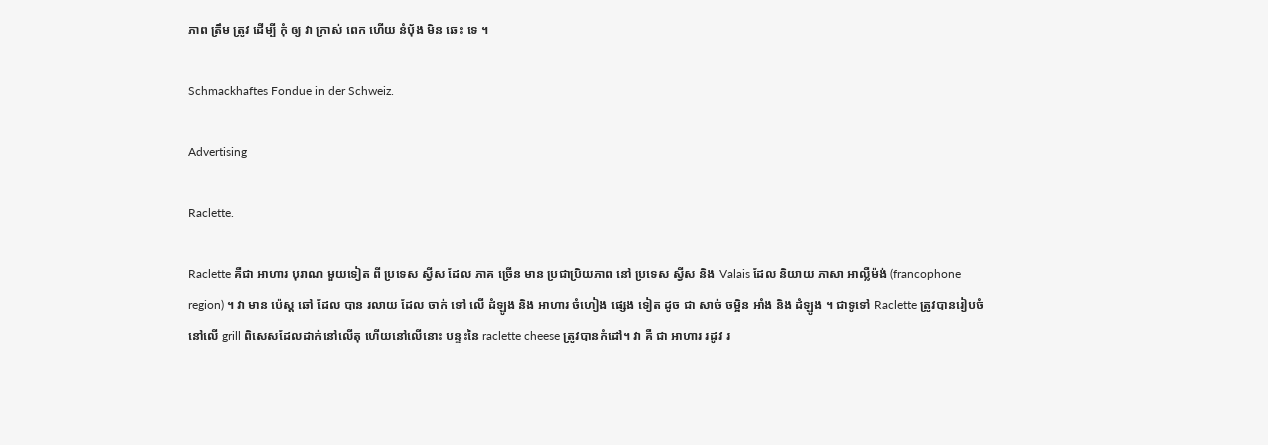ភាព ត្រឹម ត្រូវ ដើម្បី កុំ ឲ្យ វា ក្រាស់ ពេក ហើយ នំប៉័ង មិន ឆេះ ទេ ។

Schmackhaftes Fondue in der Schweiz.

Advertising

Raclette.

Raclette គឺជា អាហារ បុរាណ មួយទៀត ពី ប្រទេស ស្វីស ដែល ភាគ ច្រើន មាន ប្រជាប្រិយភាព នៅ ប្រទេស ស្វីស និង Valais ដែល និយាយ ភាសា អាល្លឺម៉ង់ (francophone region) ។ វា មាន ប៉េស្ត ឆៅ ដែល បាន រលាយ ដែល ចាក់ ទៅ លើ ដំឡូង និង អាហារ ចំហៀង ផ្សេង ទៀត ដូច ជា សាច់ ចម្អិន អាំង និង ដំឡូង ។ ជាទូទៅ Raclette ត្រូវបានរៀបចំនៅលើ grill ពិសេសដែលដាក់នៅលើតុ ហើយនៅលើនោះ បន្ទះនៃ raclette cheese ត្រូវបានកំដៅ។ វា គឺ ជា អាហារ រដូវ រ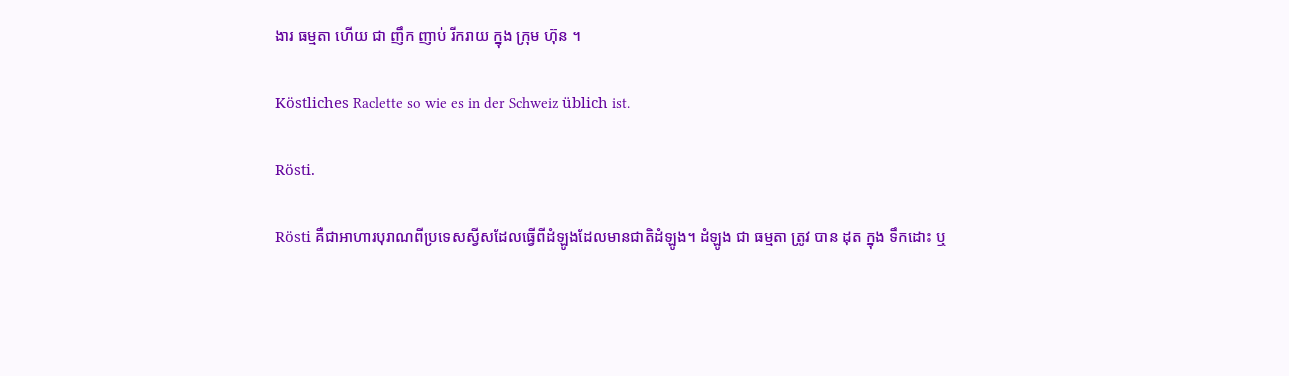ងារ ធម្មតា ហើយ ជា ញឹក ញាប់ រីករាយ ក្នុង ក្រុម ហ៊ុន ។

Köstliches Raclette so wie es in der Schweiz üblich ist.

Rösti.

Rösti គឺជាអាហារបុរាណពីប្រទេសស្វីសដែលធ្វើពីដំឡូងដែលមានជាតិដំឡូង។ ដំឡូង ជា ធម្មតា ត្រូវ បាន ដុត ក្នុង ទឹកដោះ ឬ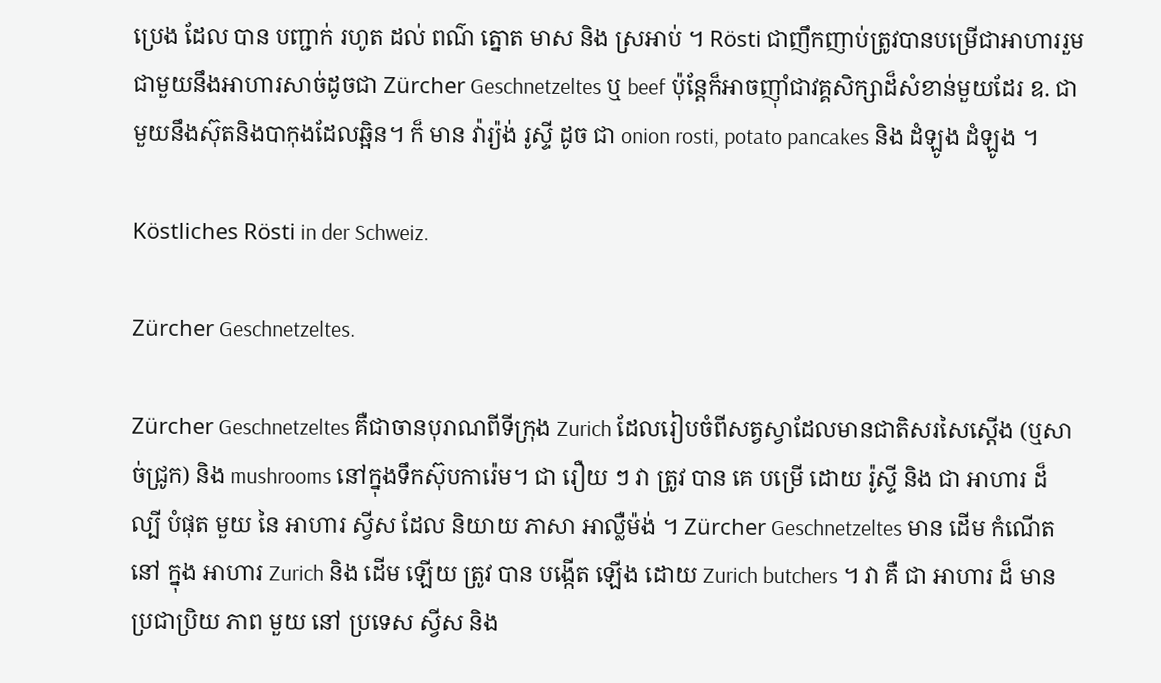ប្រេង ដែល បាន បញ្ជាក់ រហូត ដល់ ពណ៌ ត្នោត មាស និង ស្រអាប់ ។ Rösti ជាញឹកញាប់ត្រូវបានបម្រើជាអាហាររួមជាមួយនឹងអាហារសាច់ដូចជា Zürcher Geschnetzeltes ឬ beef ប៉ុន្តែក៏អាចញ៉ាំជាវគ្គសិក្សាដ៏សំខាន់មួយដែរ ឧ. ជាមួយនឹងស៊ុតនិងបាកុងដែលឆ្អិន។ ក៏ មាន វ៉ារ្យ៉ង់ រូស្ទី ដូច ជា onion rosti, potato pancakes និង ដំឡូង ដំឡូង ។

Köstliches Rösti in der Schweiz.

Zürcher Geschnetzeltes.

Zürcher Geschnetzeltes គឺជាចានបុរាណពីទីក្រុង Zurich ដែលរៀបចំពីសត្វស្វាដែលមានជាតិសរសៃស្តើង (ឬសាច់ជ្រូក) និង mushrooms នៅក្នុងទឹកស៊ុបការ៉េម។ ជា រឿយ ៗ វា ត្រូវ បាន គេ បម្រើ ដោយ រ៉ូស្ទី និង ជា អាហារ ដ៏ ល្បី បំផុត មួយ នៃ អាហារ ស្វីស ដែល និយាយ ភាសា អាល្លឺម៉ង់ ។ Zürcher Geschnetzeltes មាន ដើម កំណើត នៅ ក្នុង អាហារ Zurich និង ដើម ឡើយ ត្រូវ បាន បង្កើត ឡើង ដោយ Zurich butchers ។ វា គឺ ជា អាហារ ដ៏ មាន ប្រជាប្រិយ ភាព មួយ នៅ ប្រទេស ស្វីស និង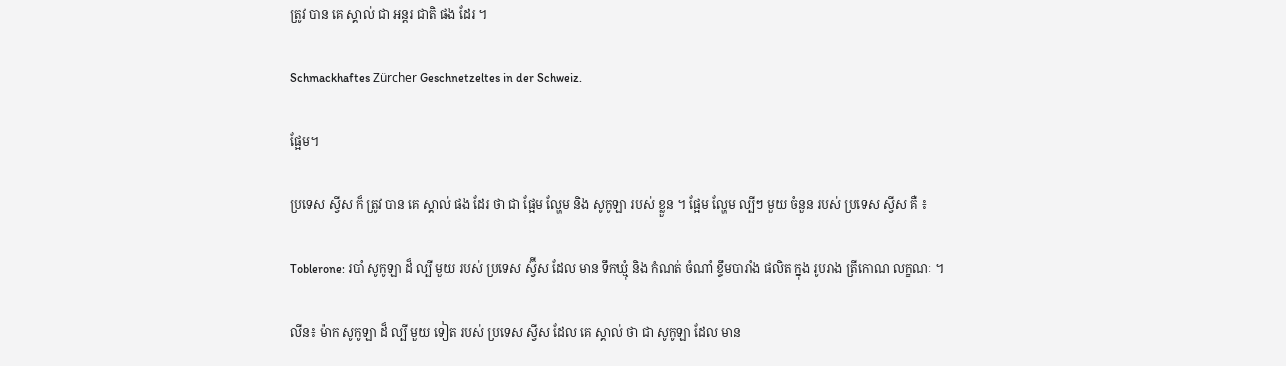ត្រូវ បាន គេ ស្គាល់ ជា អន្តរ ជាតិ ផង ដែរ ។

Schmackhaftes Zürcher Geschnetzeltes in der Schweiz.

ផ្អែម។

ប្រទេស ស្វីស ក៏ ត្រូវ បាន គេ ស្គាល់ ផង ដែរ ថា ជា ផ្អែម ល្ហែម និង សូកូឡា របស់ ខ្លួន ។ ផ្អែម ល្ហែម ល្បីៗ មួយ ចំនួន របស់ ប្រទេស ស្វីស គឺ ៖

Toblerone: របាំ សូកូឡា ដ៏ ល្បី មួយ របស់ ប្រទេស ស្វ៊ីស ដែល មាន ទឹកឃ្មុំ និង កំណត់ ចំណាំ ខ្ទឹមបារាំង ផលិត ក្នុង រូបរាង ត្រីកោណ លក្ខណៈ ។

លីន៖ ម៉ាក សូកូឡា ដ៏ ល្បី មួយ ទៀត របស់ ប្រទេស ស្វីស ដែល គេ ស្គាល់ ថា ជា សូកូឡា ដែល មាន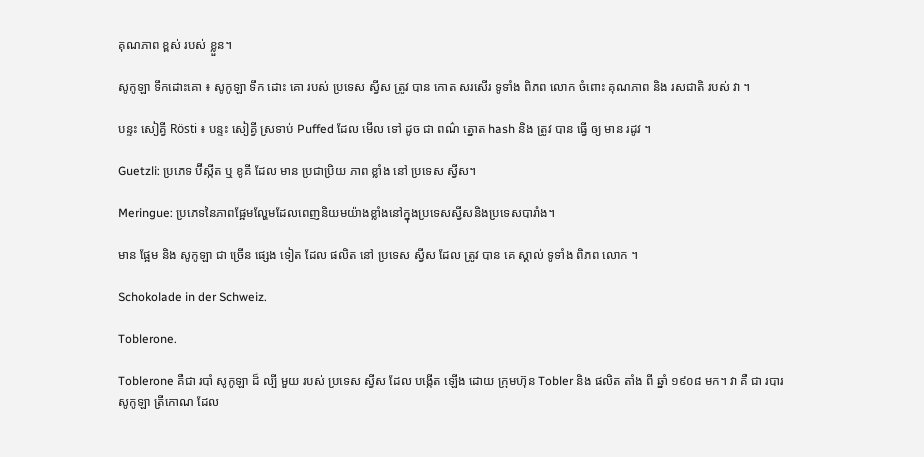គុណភាព ខ្ពស់ របស់ ខ្លួន។

សូកូឡា ទឹកដោះគោ ៖ សូកូឡា ទឹក ដោះ គោ របស់ ប្រទេស ស្វីស ត្រូវ បាន កោត សរសើរ ទូទាំង ពិភព លោក ចំពោះ គុណភាព និង រសជាតិ របស់ វា ។

បន្ទះ សៀគ្វី Rösti ៖ បន្ទះ សៀគ្វី ស្រទាប់ Puffed ដែល មើល ទៅ ដូច ជា ពណ៌ ត្នោត hash និង ត្រូវ បាន ធ្វើ ឲ្យ មាន រដូវ ។

Guetzli: ប្រភេទ ប៊ីស្កីត ឬ ខូគី ដែល មាន ប្រជាប្រិយ ភាព ខ្លាំង នៅ ប្រទេស ស្វីស។

Meringue: ប្រភេទនៃភាពផ្អែមល្ហែមដែលពេញនិយមយ៉ាងខ្លាំងនៅក្នុងប្រទេសស្វីសនិងប្រទេសបារាំង។

មាន ផ្អែម និង សូកូឡា ជា ច្រើន ផ្សេង ទៀត ដែល ផលិត នៅ ប្រទេស ស្វីស ដែល ត្រូវ បាន គេ ស្គាល់ ទូទាំង ពិភព លោក ។

Schokolade in der Schweiz.

Toblerone.

Toblerone គឺជា របាំ សូកូឡា ដ៏ ល្បី មួយ របស់ ប្រទេស ស្វីស ដែល បង្កើត ឡើង ដោយ ក្រុមហ៊ុន Tobler និង ផលិត តាំង ពី ឆ្នាំ ១៩០៨ មក។ វា គឺ ជា របារ សូកូឡា ត្រីកោណ ដែល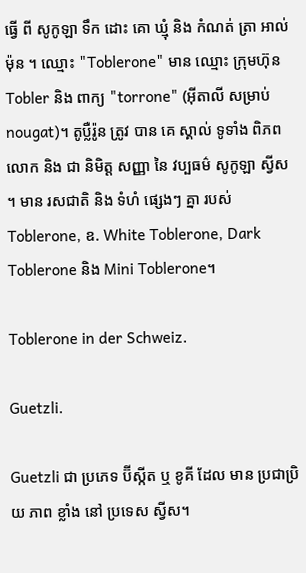ធ្វើ ពី សូកូឡា ទឹក ដោះ គោ ឃ្មុំ និង កំណត់ ត្រា អាល់ម៉ុន ។ ឈ្មោះ "Toblerone" មាន ឈ្មោះ ក្រុមហ៊ុន Tobler និង ពាក្យ "torrone" (អ៊ីតាលី សម្រាប់ nougat)។ តូប្លឺរ៉ូន ត្រូវ បាន គេ ស្គាល់ ទូទាំង ពិភព លោក និង ជា និមិត្ត សញ្ញា នៃ វប្បធម៌ សូកូឡា ស្វីស ។ មាន រសជាតិ និង ទំហំ ផ្សេងៗ គ្នា របស់ Toblerone, ឧ. White Toblerone, Dark Toblerone និង Mini Toblerone។

Toblerone in der Schweiz.

Guetzli.

Guetzli ជា ប្រភេទ ប៊ីស្កីត ឬ ខូគី ដែល មាន ប្រជាប្រិយ ភាព ខ្លាំង នៅ ប្រទេស ស្វីស។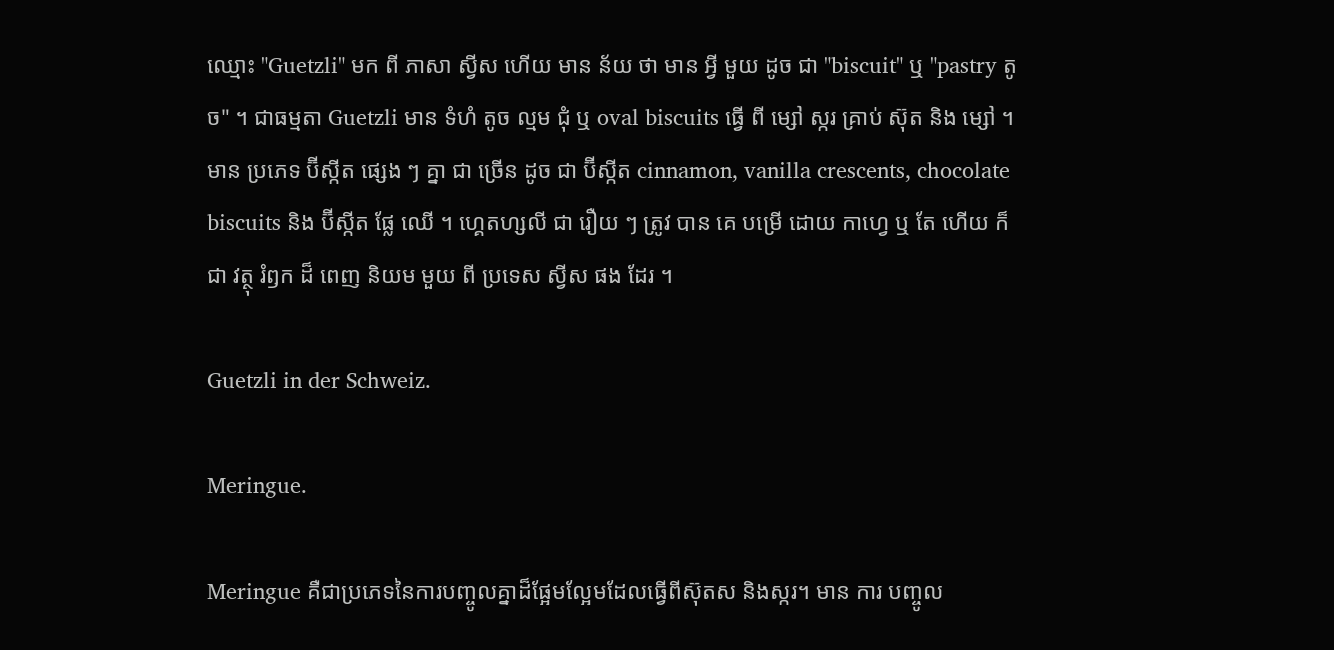ឈ្មោះ "Guetzli" មក ពី ភាសា ស្វីស ហើយ មាន ន័យ ថា មាន អ្វី មួយ ដូច ជា "biscuit" ឬ "pastry តូច" ។ ជាធម្មតា Guetzli មាន ទំហំ តូច ល្មម ជុំ ឬ oval biscuits ធ្វើ ពី ម្សៅ ស្ករ គ្រាប់ ស៊ុត និង ម្សៅ ។ មាន ប្រភេទ ប៊ីស្កីត ផ្សេង ៗ គ្នា ជា ច្រើន ដូច ជា ប៊ីស្កីត cinnamon, vanilla crescents, chocolate biscuits និង ប៊ីស្កីត ផ្លែ ឈើ ។ ហ្គេតហ្សលី ជា រឿយ ៗ ត្រូវ បាន គេ បម្រើ ដោយ កាហ្វេ ឬ តែ ហើយ ក៏ ជា វត្ថុ រំឭក ដ៏ ពេញ និយម មួយ ពី ប្រទេស ស្វីស ផង ដែរ ។

Guetzli in der Schweiz.

Meringue.

Meringue គឺជាប្រភេទនៃការបញ្ចូលគ្នាដ៏ផ្អែមល្អែមដែលធ្វើពីស៊ុតស និងស្ករ។ មាន ការ បញ្ចូល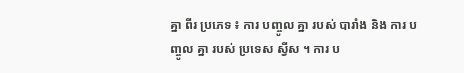គ្នា ពីរ ប្រភេទ ៖ ការ បញ្ចូល គ្នា របស់ បារាំង និង ការ បញ្ចូល គ្នា របស់ ប្រទេស ស្វីស ។ ការ ប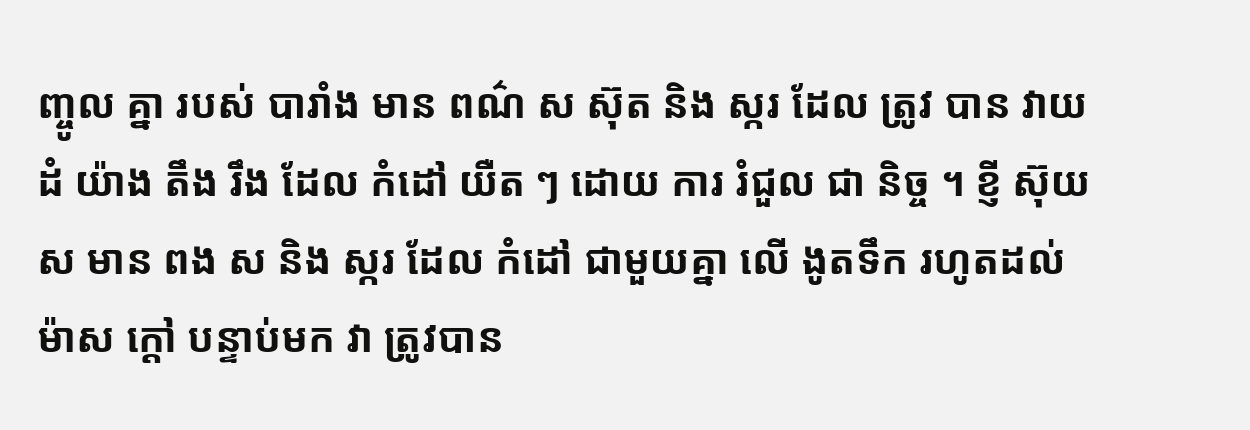ញ្ចូល គ្នា របស់ បារាំង មាន ពណ៌ ស ស៊ុត និង ស្ករ ដែល ត្រូវ បាន វាយ ដំ យ៉ាង តឹង រឹង ដែល កំដៅ យឺត ៗ ដោយ ការ រំជួល ជា និច្ច ។ ខ្ញី ស៊ុយ ស មាន ពង ស និង ស្ករ ដែល កំដៅ ជាមួយគ្នា លើ ងូតទឹក រហូតដល់ ម៉ាស ក្ដៅ បន្ទាប់មក វា ត្រូវបាន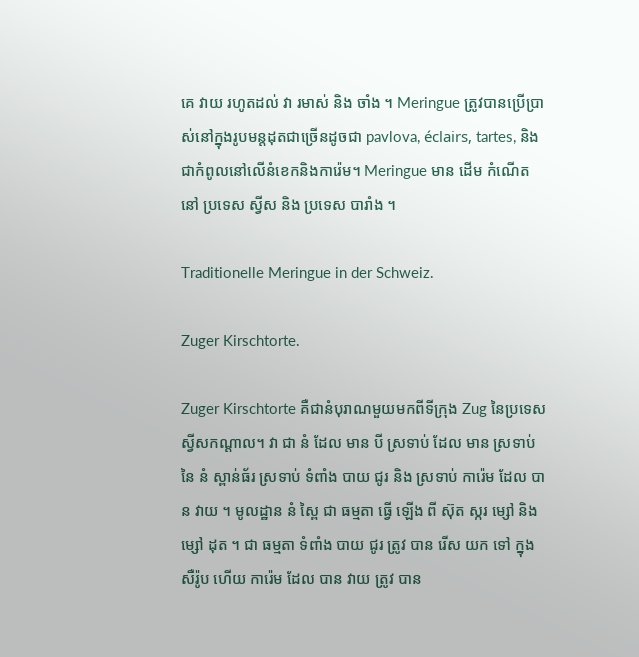គេ វាយ រហូតដល់ វា រមាស់ និង ចាំង ។ Meringue ត្រូវបានប្រើប្រាស់នៅក្នុងរូបមន្តដុតជាច្រើនដូចជា pavlova, éclairs, tartes, និង ជាកំពូលនៅលើនំខេកនិងការ៉េម។ Meringue មាន ដើម កំណើត នៅ ប្រទេស ស្វីស និង ប្រទេស បារាំង ។

Traditionelle Meringue in der Schweiz.

Zuger Kirschtorte.

Zuger Kirschtorte គឺជានំបុរាណមួយមកពីទីក្រុង Zug នៃប្រទេសស្វីសកណ្តាល។ វា ជា នំ ដែល មាន បី ស្រទាប់ ដែល មាន ស្រទាប់ នៃ នំ ស្ពាន់ធ័រ ស្រទាប់ ទំពាំង បាយ ជូរ និង ស្រទាប់ ការ៉េម ដែល បាន វាយ ។ មូលដ្ឋាន នំ ស្ពៃ ជា ធម្មតា ធ្វើ ឡើង ពី ស៊ុត ស្ករ ម្សៅ និង ម្សៅ ដុត ។ ជា ធម្មតា ទំពាំង បាយ ជូរ ត្រូវ បាន រើស យក ទៅ ក្នុង សឺរ៉ូប ហើយ ការ៉េម ដែល បាន វាយ ត្រូវ បាន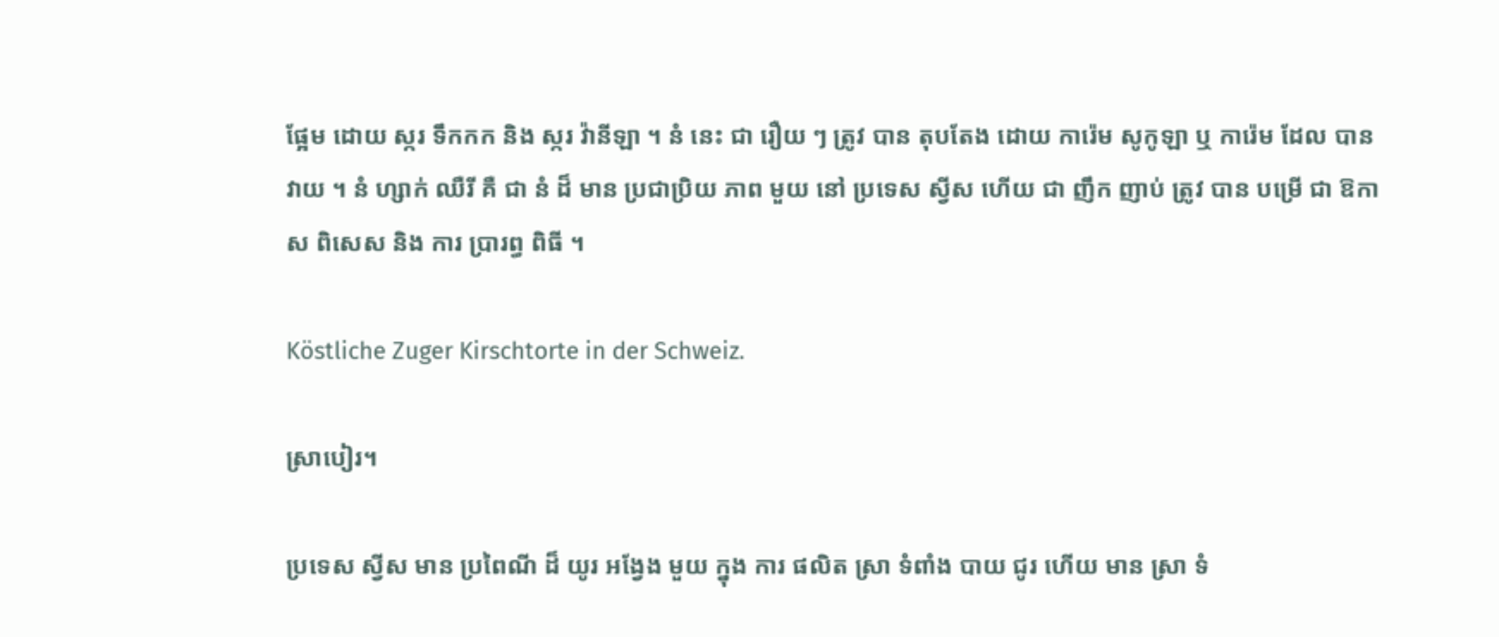ផ្អែម ដោយ ស្ករ ទឹកកក និង ស្ករ វ៉ានីឡា ។ នំ នេះ ជា រឿយ ៗ ត្រូវ បាន តុបតែង ដោយ ការ៉េម សូកូឡា ឬ ការ៉េម ដែល បាន វាយ ។ នំ ហ្សាក់ ឈឺរី គឺ ជា នំ ដ៏ មាន ប្រជាប្រិយ ភាព មួយ នៅ ប្រទេស ស្វីស ហើយ ជា ញឹក ញាប់ ត្រូវ បាន បម្រើ ជា ឱកាស ពិសេស និង ការ ប្រារព្ធ ពិធី ។

Köstliche Zuger Kirschtorte in der Schweiz.

ស្រាបៀរ។

ប្រទេស ស្វីស មាន ប្រពៃណី ដ៏ យូរ អង្វែង មួយ ក្នុង ការ ផលិត ស្រា ទំពាំង បាយ ជូរ ហើយ មាន ស្រា ទំ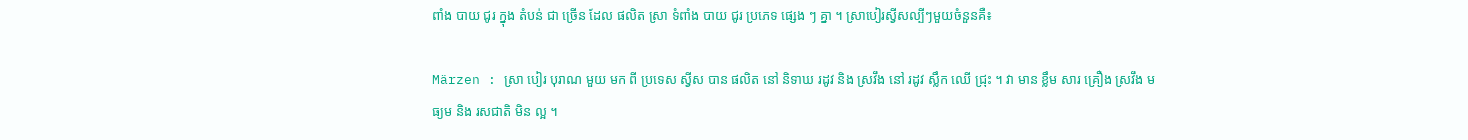ពាំង បាយ ជូរ ក្នុង តំបន់ ជា ច្រើន ដែល ផលិត ស្រា ទំពាំង បាយ ជូរ ប្រភេទ ផ្សេង ៗ គ្នា ។ ស្រាបៀរស្វីសល្បីៗមួយចំនួនគឺ៖

Märzen : ស្រា បៀរ បុរាណ មួយ មក ពី ប្រទេស ស្វីស បាន ផលិត នៅ និទាឃ រដូវ និង ស្រវឹង នៅ រដូវ ស្លឹក ឈើ ជ្រុះ ។ វា មាន ខ្លឹម សារ គ្រឿង ស្រវឹង មធ្យម និង រសជាតិ មិន ល្អ ។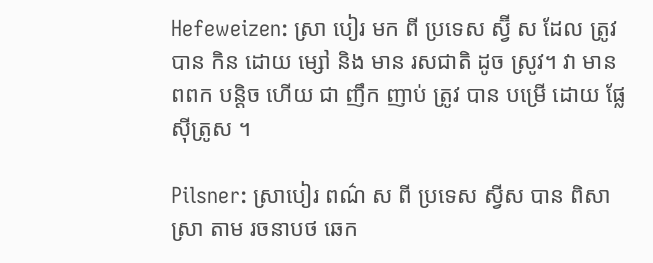Hefeweizen: ស្រា បៀរ មក ពី ប្រទេស ស្វ៊ី ស ដែល ត្រូវ បាន កិន ដោយ ម្សៅ និង មាន រសជាតិ ដូច ស្រូវ។ វា មាន ពពក បន្តិច ហើយ ជា ញឹក ញាប់ ត្រូវ បាន បម្រើ ដោយ ផ្លែ ស៊ីត្រូស ។

Pilsner: ស្រាបៀរ ពណ៌ ស ពី ប្រទេស ស្វីស បាន ពិសា ស្រា តាម រចនាបថ ឆេក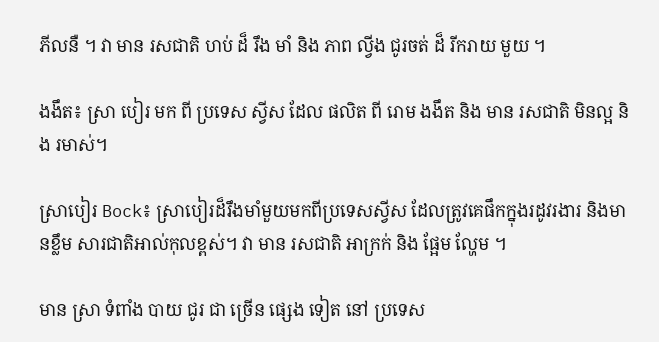ភីលនឺ ។ វា មាន រសជាតិ ហប់ ដ៏ រឹង មាំ និង ភាព ល្វីង ជូរចត់ ដ៏ រីករាយ មួយ ។

ងងឹត៖ ស្រា បៀរ មក ពី ប្រទេស ស្វីស ដែល ផលិត ពី រោម ងងឹត និង មាន រសជាតិ មិនល្អ និង រមាស់។

ស្រាបៀរ Bock៖ ស្រាបៀរដ៏រឹងមាំមួយមកពីប្រទេសស្វីស ដែលត្រូវគេផឹកក្នុងរដូវរងារ និងមានខ្លឹម សារជាតិអាល់កុលខ្ពស់។ វា មាន រសជាតិ អាក្រក់ និង ផ្អែម ល្ហែម ។

មាន ស្រា ទំពាំង បាយ ជូរ ជា ច្រើន ផ្សេង ទៀត នៅ ប្រទេស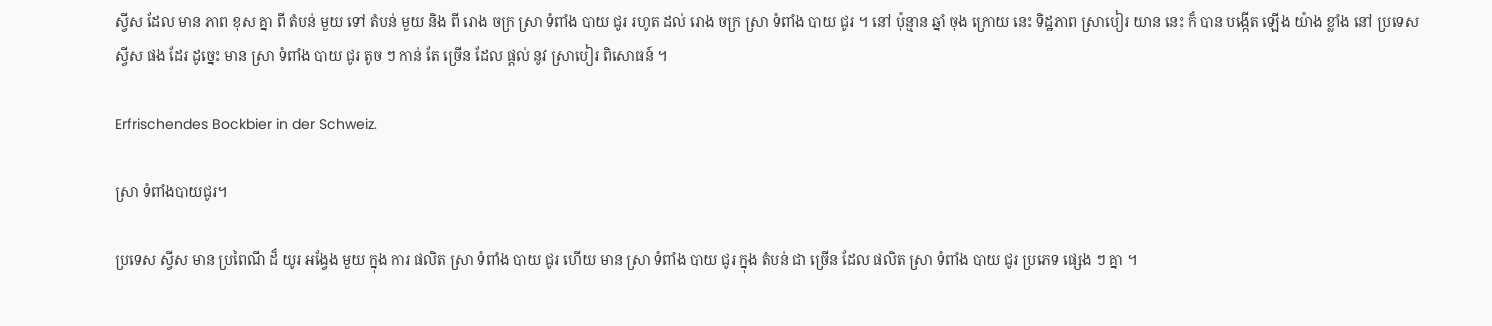ស្វីស ដែល មាន ភាព ខុស គ្នា ពី តំបន់ មួយ ទៅ តំបន់ មួយ និង ពី រោង ចក្រ ស្រា ទំពាំង បាយ ជូរ រហូត ដល់ រោង ចក្រ ស្រា ទំពាំង បាយ ជូរ ។ នៅ ប៉ុន្មាន ឆ្នាំ ចុង ក្រោយ នេះ ទិដ្ឋភាព ស្រាបៀរ យាន នេះ ក៏ បាន បង្កើត ឡើង យ៉ាង ខ្លាំង នៅ ប្រទេស ស្វីស ផង ដែរ ដូច្នេះ មាន ស្រា ទំពាំង បាយ ជូរ តូច ៗ កាន់ តែ ច្រើន ដែល ផ្តល់ នូវ ស្រាបៀរ ពិសោធន៍ ។

Erfrischendes Bockbier in der Schweiz.

ស្រា ទំពាំងបាយជូរ។

ប្រទេស ស្វីស មាន ប្រពៃណី ដ៏ យូរ អង្វែង មួយ ក្នុង ការ ផលិត ស្រា ទំពាំង បាយ ជូរ ហើយ មាន ស្រា ទំពាំង បាយ ជូរ ក្នុង តំបន់ ជា ច្រើន ដែល ផលិត ស្រា ទំពាំង បាយ ជូរ ប្រភេទ ផ្សេង ៗ គ្នា ។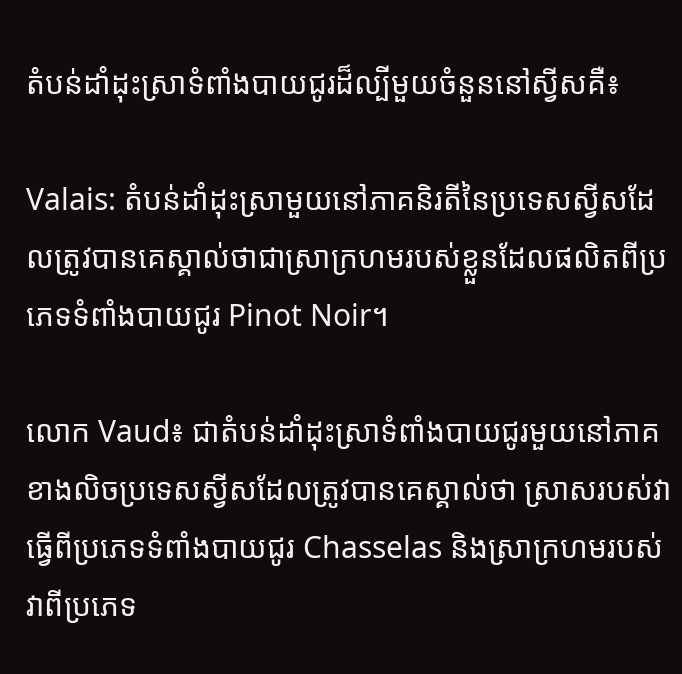តំបន់ដាំដុះស្រាទំពាំងបាយជូរដ៏ល្បីមួយចំនួននៅស្វីសគឺ៖

Valais: តំបន់ដាំដុះស្រាមួយនៅភាគនិរតីនៃប្រទេសស្វីសដែលត្រូវបានគេស្គាល់ថាជាស្រាក្រហមរបស់ខ្លួនដែលផលិតពីប្រភេទទំពាំងបាយជូរ Pinot Noir។

លោក Vaud៖ ជាតំបន់ដាំដុះស្រាទំពាំងបាយជូរមួយនៅភាគខាងលិចប្រទេសស្វីសដែលត្រូវបានគេស្គាល់ថា ស្រាសរបស់វាធ្វើពីប្រភេទទំពាំងបាយជូរ Chasselas និងស្រាក្រហមរបស់វាពីប្រភេទ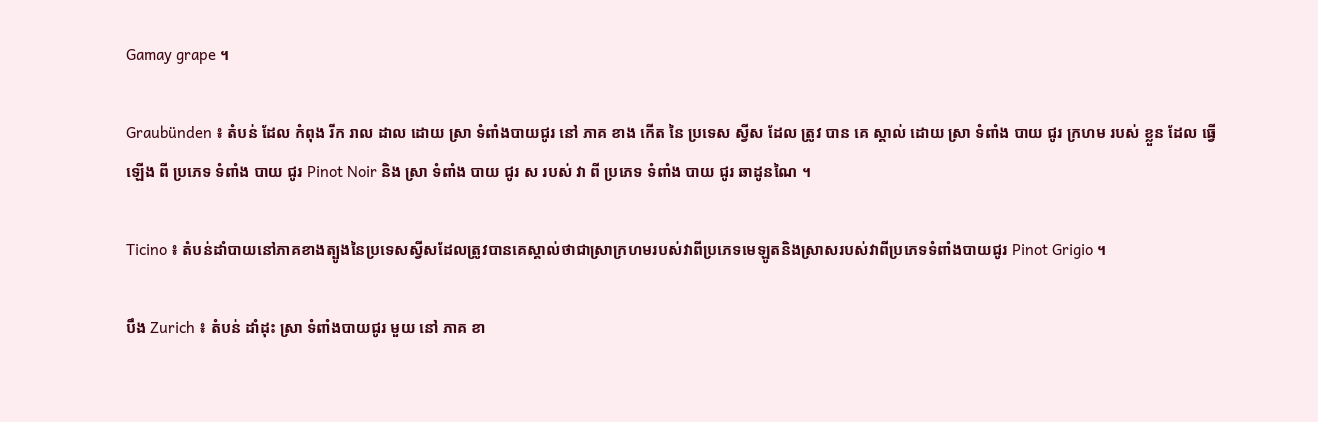Gamay grape ។

Graubünden ៖ តំបន់ ដែល កំពុង រីក រាល ដាល ដោយ ស្រា ទំពាំងបាយជូរ នៅ ភាគ ខាង កើត នៃ ប្រទេស ស្វីស ដែល ត្រូវ បាន គេ ស្គាល់ ដោយ ស្រា ទំពាំង បាយ ជូរ ក្រហម របស់ ខ្លួន ដែល ធ្វើ ឡើង ពី ប្រភេទ ទំពាំង បាយ ជូរ Pinot Noir និង ស្រា ទំពាំង បាយ ជូរ ស របស់ វា ពី ប្រភេទ ទំពាំង បាយ ជូរ ឆាដូនណៃ ។

Ticino ៖ តំបន់ដាំបាយនៅភាគខាងត្បូងនៃប្រទេសស្វីសដែលត្រូវបានគេស្គាល់ថាជាស្រាក្រហមរបស់វាពីប្រភេទមេឡូតនិងស្រាសរបស់វាពីប្រភេទទំពាំងបាយជូរ Pinot Grigio ។

បឹង Zurich ៖ តំបន់ ដាំដុះ ស្រា ទំពាំងបាយជូរ មួយ នៅ ភាគ ខា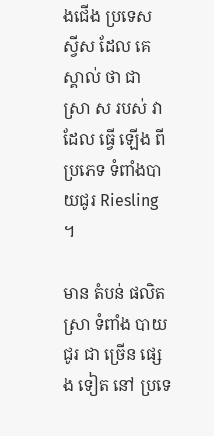ងជើង ប្រទេស ស្វីស ដែល គេ ស្គាល់ ថា ជា ស្រា ស របស់ វា ដែល ធ្វើ ឡើង ពី ប្រភេទ ទំពាំងបាយជូរ Riesling ។

មាន តំបន់ ផលិត ស្រា ទំពាំង បាយ ជូរ ជា ច្រើន ផ្សេង ទៀត នៅ ប្រទេ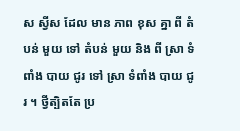ស ស្វីស ដែល មាន ភាព ខុស គ្នា ពី តំបន់ មួយ ទៅ តំបន់ មួយ និង ពី ស្រា ទំពាំង បាយ ជូរ ទៅ ស្រា ទំពាំង បាយ ជូរ ។ ថ្វីត្បិតតែ ប្រ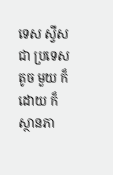ទេស ស្វីស ជា ប្រទេស តូច មួយ ក៏ ដោយ ក៏ ស្ថានភា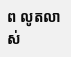ព លូតលាស់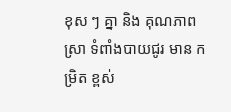ខុស ៗ គ្នា និង គុណភាព ស្រា ទំពាំងបាយជូរ មាន កម្រិត ខ្ពស់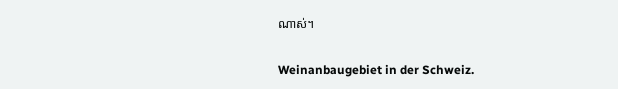ណាស់។

Weinanbaugebiet in der Schweiz.